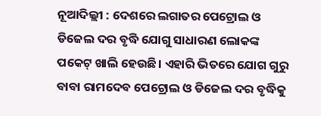ନୂଆଦିଲ୍ଲୀ : ଦେଶରେ ଲଗାତର ପେଟ୍ରୋଲ ଓ ଡିଜେଲ ଦର ବୃଦ୍ଧି ଯୋଗୁ ସାଧାରଣ ଲୋକଙ୍କ ପକେଟ୍ ଖାଲି ହେଉଛି। ଏହାରି ଭିତରେ ଯୋଗ ଗୁରୁ ବାବା ରାମଦେବ ପେଟ୍ରୋଲ ଓ ଡିଜେଲ ଦର ବୃଦ୍ଧିକୁ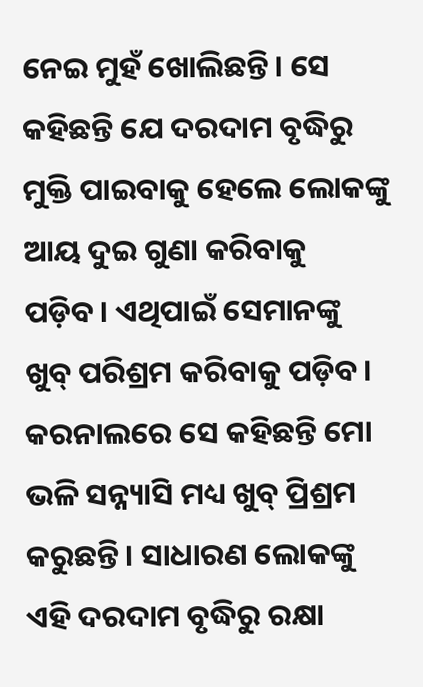ନେଇ ମୁହଁ ଖୋଲିଛନ୍ତି। ସେ କହିଛନ୍ତି ଯେ ଦରଦାମ ବୃଦ୍ଧିରୁ ମୁକ୍ତି ପାଇବାକୁ ହେଲେ ଲୋକଙ୍କୁ ଆୟ ଦୁଇ ଗୁଣା କରିବାକୁ ପଡ଼ିବ। ଏଥିପାଇଁ ସେମାନଙ୍କୁ ଖୁବ୍ ପରିଶ୍ରମ କରିବାକୁ ପଡ଼ିବ। କରନାଲରେ ସେ କହିଛନ୍ତି ମୋ ଭଳି ସନ୍ନ୍ୟାସି ମଧ୍ୟ ଖୁବ୍ ପ୍ରିଶ୍ରମ କରୁଛନ୍ତି। ସାଧାରଣ ଲୋକଙ୍କୁ ଏହି ଦରଦାମ ବୃଦ୍ଧିରୁ ରକ୍ଷା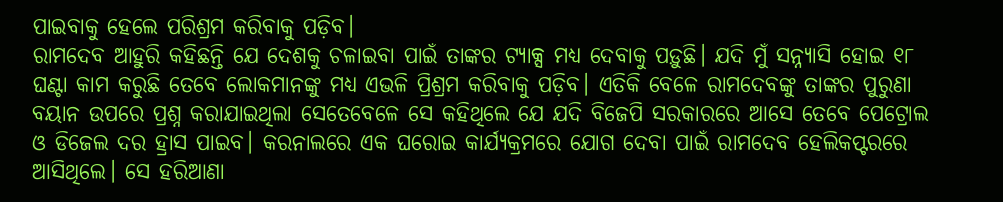ପାଇବାକୁ ହେଲେ ପରିଶ୍ରମ କରିବାକୁ ପଡ଼ିବ।
ରାମଦେବ ଆହୁରି କହିଛନ୍ତି ଯେ ଦେଶକୁ ଚଳାଇବା ପାଇଁ ତାଙ୍କର ଟ୍ୟାକ୍ସ ମଧ୍ୟ ଦେବାକୁ ପଡ଼ୁଛି। ଯଦି ମୁଁ ସନ୍ନ୍ୟାସି ହୋଇ ୧୮ ଘଣ୍ଟା କାମ କରୁଛି ତେବେ ଲୋକମାନଙ୍କୁ ମଧ୍ୟ ଏଭଳି ପ୍ରିଶ୍ରମ କରିବାକୁ ପଡ଼ିବ। ଏତିକି ବେଳେ ରାମଦେବଙ୍କୁ ତାଙ୍କର ପୁରୁଣା ବୟାନ ଉପରେ ପ୍ରଶ୍ନ କରାଯାଇଥିଲା ସେତେବେଳେ ସେ କହିଥିଲେ ଯେ ଯଦି ବିଜେପି ସରକାରରେ ଆସେ ତେବେ ପେଟ୍ରୋଲ ଓ ଡିଜେଲ ଦର ହ୍ରାସ ପାଇବ। କରନାଲରେ ଏକ ଘରୋଇ କାର୍ଯ୍ୟକ୍ରମରେ ଯୋଗ ଦେବା ପାଇଁ ରାମଦେବ ହେଲିକପ୍ଟରରେ ଆସିଥିଲେ। ସେ ହରିଆଣା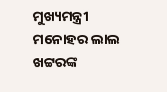ମୁଖ୍ୟମନ୍ତ୍ରୀ ମନୋହର ଲାଲ ଖଟ୍ଟରଙ୍କ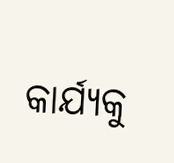କାର୍ଯ୍ୟକୁ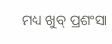ମଧ୍ୟ ଖୁବ୍ ପ୍ରଶଂସା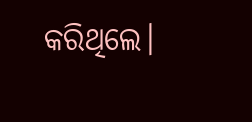କରିଥିଲେ।